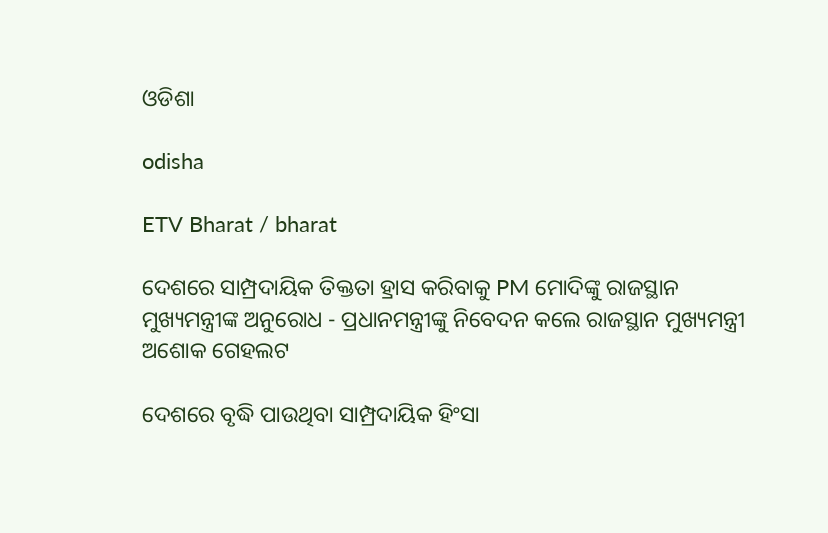ଓଡିଶା

odisha

ETV Bharat / bharat

ଦେଶରେ ସାମ୍ପ୍ରଦାୟିକ ତିକ୍ତତା ହ୍ରାସ କରିବାକୁ PM ମୋଦିଙ୍କୁ ରାଜସ୍ଥାନ ମୁଖ୍ୟମନ୍ତ୍ରୀଙ୍କ ଅନୁରୋଧ - ପ୍ରଧାନମନ୍ତ୍ରୀଙ୍କୁ ନିବେଦନ କଲେ ରାଜସ୍ଥାନ ମୁଖ୍ୟମନ୍ତ୍ରୀ ଅଶୋକ ଗେହଲଟ

ଦେଶରେ ବୃଦ୍ଧି ପାଉଥିବା ସାମ୍ପ୍ରଦାୟିକ ହିଂସା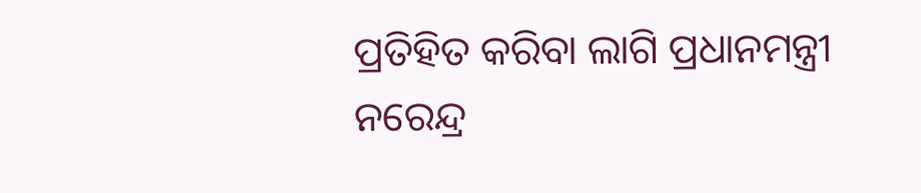ପ୍ରତିହିତ କରିବା ଲାଗି ପ୍ରଧାନମନ୍ତ୍ରୀ ନରେନ୍ଦ୍ର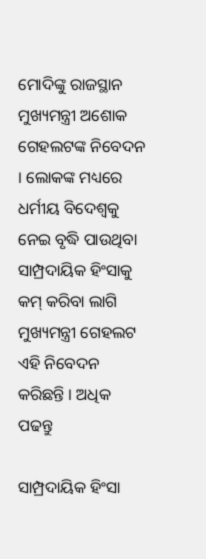ମୋଦିଙ୍କୁ ରାଜସ୍ଥାନ ମୁଖ୍ୟମନ୍ତ୍ରୀ ଅଶୋକ ଗେହଲଟଙ୍କ ନିବେଦନ । ଲୋକଙ୍କ ମଧ୍ୟରେ ଧର୍ମୀୟ ବିଦେଶ୍ବକୁ ନେଇ ବୃଦ୍ଧି ପାଉଥିବା ସାମ୍ପ୍ରଦାୟିକ ହିଂସାକୁ କମ୍‌ କରିବା ଲାଗି ମୁଖ୍ୟମନ୍ତ୍ରୀ ଗେହଲଟ ଏହି ନିବେଦନ କରିଛନ୍ତି । ଅଧିକ ପଢନ୍ତୁ

ସାମ୍ପ୍ରଦାୟିକ ହିଂସା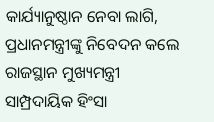କାର୍ଯ୍ୟାନୁଷ୍ଠାନ ନେବା ଲାଗି, ପ୍ରଧାନମନ୍ତ୍ରୀଙ୍କୁ ନିବେଦନ କଲେ ରାଜସ୍ଥାନ ମୁଖ୍ୟମନ୍ତ୍ରୀ
ସାମ୍ପ୍ରଦାୟିକ ହିଂସା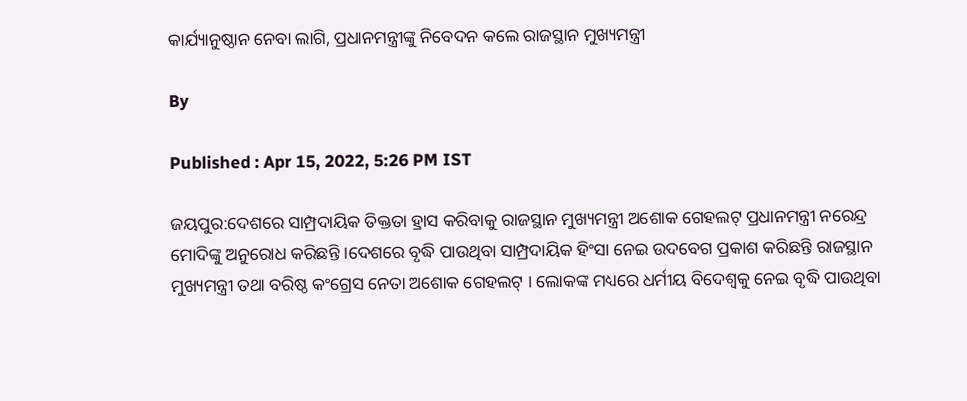କାର୍ଯ୍ୟାନୁଷ୍ଠାନ ନେବା ଲାଗି, ପ୍ରଧାନମନ୍ତ୍ରୀଙ୍କୁ ନିବେଦନ କଲେ ରାଜସ୍ଥାନ ମୁଖ୍ୟମନ୍ତ୍ରୀ

By

Published : Apr 15, 2022, 5:26 PM IST

ଜୟପୁର:ଦେଶରେ ସାମ୍ପ୍ରଦାୟିକ ତିକ୍ତତା ହ୍ରାସ କରିବାକୁ ରାଜସ୍ଥାନ ମୁଖ୍ୟମନ୍ତ୍ରୀ ଅଶୋକ ଗେହଲଟ୍ ପ୍ରଧାନମନ୍ତ୍ରୀ ନରେନ୍ଦ୍ର ମୋଦିଙ୍କୁ ଅନୁରୋଧ କରିଛନ୍ତି ।ଦେଶରେ ବୃଦ୍ଧି ପାଉଥିବା ସାମ୍ପ୍ରଦାୟିକ ହିଂସା ନେଇ ଉଦବେଗ ପ୍ରକାଶ କରିଛନ୍ତି ରାଜସ୍ଥାନ ମୁଖ୍ୟମନ୍ତ୍ରୀ ତଥା ବରିଷ୍ଠ କଂଗ୍ରେସ ନେତା ଅଶୋକ ଗେହଲଟ୍‌ । ଲୋକଙ୍କ ମଧ୍ୟରେ ଧର୍ମୀୟ ବିଦେଶ୍ବକୁ ନେଇ ବୃଦ୍ଧି ପାଉଥିବା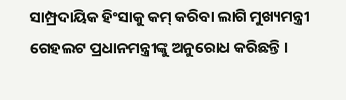ସାମ୍ପ୍ରଦାୟିକ ହିଂସାକୁ କମ୍‌ କରିବା ଲାଗି ମୁଖ୍ୟମନ୍ତ୍ରୀ ଗେହଲଟ ପ୍ରଧାନମନ୍ତ୍ରୀଙ୍କୁ ଅନୁରୋଧ କରିଛନ୍ତି ।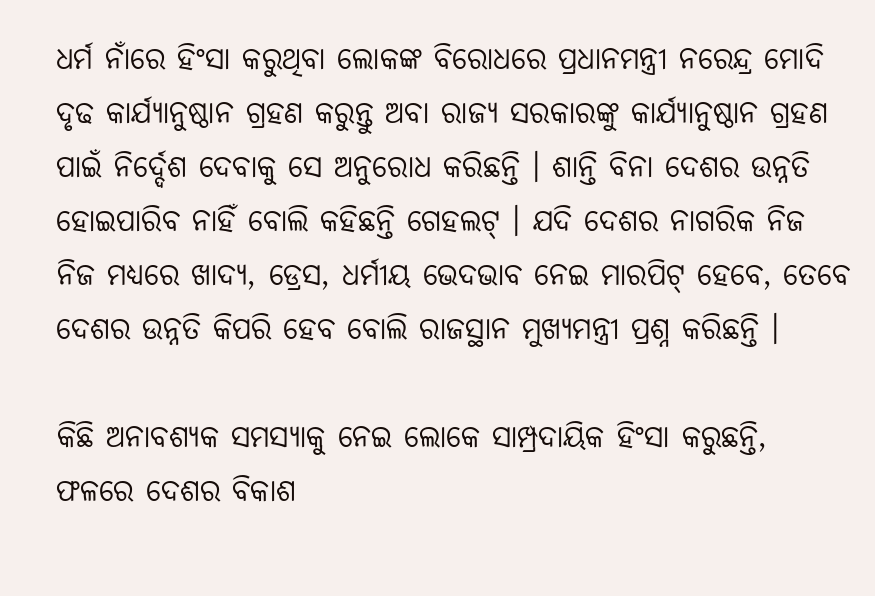ଧର୍ମ ନାଁରେ ହିଂସା କରୁଥିବା ଲୋକଙ୍କ ବିରୋଧରେ ପ୍ରଧାନମନ୍ତ୍ରୀ ନରେନ୍ଦ୍ର ମୋଦି ଦୃଢ କାର୍ଯ୍ୟାନୁଷ୍ଠାନ ଗ୍ରହଣ କରୁନ୍ତୁ ଅବା ରାଜ୍ୟ ସରକାରଙ୍କୁ କାର୍ଯ୍ଯାନୁଷ୍ଠାନ ଗ୍ରହଣ ପାଇଁ ନିର୍ଦ୍ଦେଶ ଦେବାକୁ ସେ ଅନୁରୋଧ କରିଛନ୍ତି । ଶାନ୍ତି ବିନା ଦେଶର ଉନ୍ନତି ହୋଇପାରିବ ନାହିଁ ବୋଲି କହିଛନ୍ତି ଗେହଲଟ୍‌ । ଯଦି ଦେଶର ନାଗରିକ ନିଜ ନିଜ ମଧ୍ୟରେ ଖାଦ୍ୟ, ଡ୍ରେସ, ଧର୍ମୀୟ ଭେଦଭାବ ନେଇ ମାରପିଟ୍‌ ହେବେ, ତେବେ ଦେଶର ଉନ୍ନତି କିପରି ହେବ ବୋଲି ରାଜସ୍ଥାନ ମୁଖ୍ୟମନ୍ତ୍ରୀ ପ୍ରଶ୍ନ କରିଛନ୍ତି ।

କିଛି ଅନାବଶ୍ୟକ ସମସ୍ୟାକୁ ନେଇ ଲୋକେ ସାମ୍ପ୍ରଦାୟିକ ହିଂସା କରୁଛନ୍ତି, ଫଳରେ ଦେଶର ବିକାଶ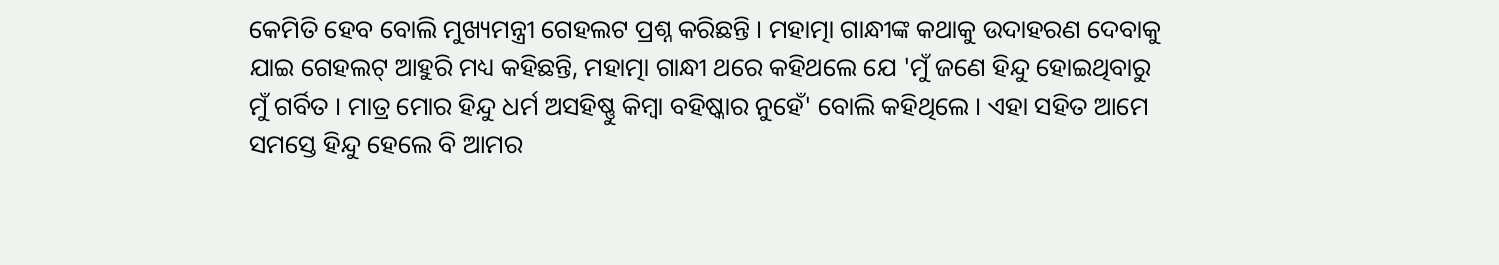କେମିତି ହେବ ବୋଲି ମୁଖ୍ୟମନ୍ତ୍ରୀ ଗେହଲଟ ପ୍ରଶ୍ନ କରିଛନ୍ତି । ମହାତ୍ମା ଗାନ୍ଧୀଙ୍କ କଥାକୁ ଉଦାହରଣ ଦେବାକୁ ଯାଇ ଗେହଲଟ୍‌ ଆହୁରି ମଧ୍ୟ କହିଛନ୍ତି, ମହାତ୍ମା ଗାନ୍ଧୀ ଥରେ କହିଥଲେ ଯେ 'ମୁଁ ଜଣେ ହିନ୍ଦୁ ହୋଇଥିବାରୁ ମୁଁ ଗର୍ବିତ । ମାତ୍ର ମୋର ହିନ୍ଦୁ ଧର୍ମ ଅସହିଷ୍ଣୁ କିମ୍ବା ବହିଷ୍କାର ନୁହେଁ' ବୋଲି କହିଥିଲେ । ଏହା ସହିତ ଆମେ ସମସ୍ତେ ହିନ୍ଦୁ ହେଲେ ବି ଆମର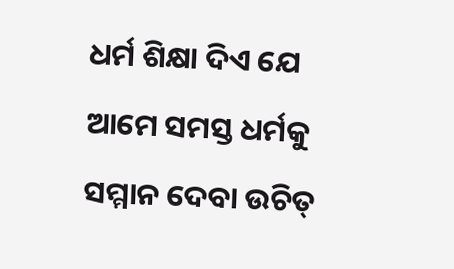ଧର୍ମ ଶିକ୍ଷା ଦିଏ ଯେ ଆମେ ସମସ୍ତ ଧର୍ମକୁ ସମ୍ମାନ ଦେବା ଉଚିତ୍‌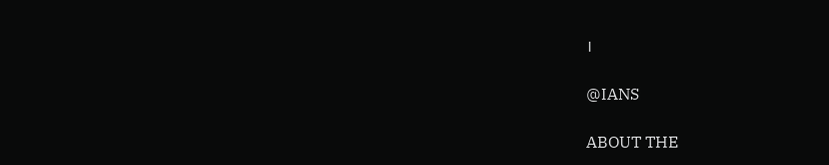।

@IANS

ABOUT THE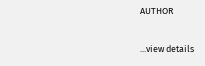AUTHOR

...view details